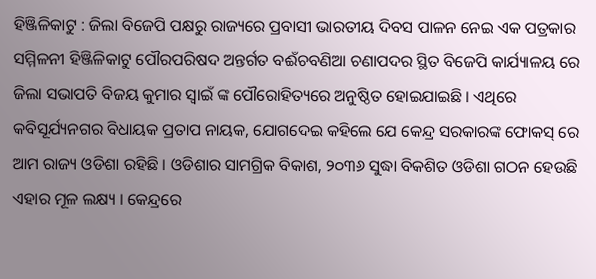ହିଞ୍ଜିଳିକାଟୁ : ଜିଲା ବିଜେପି ପକ୍ଷରୁ ରାଜ୍ୟରେ ପ୍ରବାସୀ ଭାରତୀୟ ଦିବସ ପାଳନ ନେଇ ଏକ ପତ୍ରକାର ସମ୍ମିଳନୀ ହିଞ୍ଜିଳିକାଟୁ ପୌରପରିଷଦ ଅନ୍ତର୍ଗତ ବଈଁଚବଣିଆ ଚଣାପଦର ସ୍ଥିତ ବିଜେପି କାର୍ଯ୍ୟାଳୟ ରେ ଜିଲା ସଭାପତି ବିଜୟ କୁମାର ସ୍ଵାଇଁ ଙ୍କ ପୌରୋହିତ୍ୟରେ ଅନୁଷ୍ଠିତ ହୋଇଯାଇଛି । ଏଥିରେ କବିସୂର୍ଯ୍ୟନଗର ବିଧାୟକ ପ୍ରତାପ ନାୟକ, ଯୋଗଦେଇ କହିଲେ ଯେ କେନ୍ଦ୍ର ସରକାରଙ୍କ ଫୋକସ୍ ରେ ଆମ ରାଜ୍ୟ ଓଡିଶା ରହିଛି । ଓଡିଶାର ସାମଗ୍ରିକ ବିକାଶ, ୨୦୩୬ ସୁଦ୍ଧା ବିକଶିତ ଓଡିଶା ଗଠନ ହେଉଛି ଏହାର ମୂଳ ଲକ୍ଷ୍ୟ । କେନ୍ଦ୍ରରେ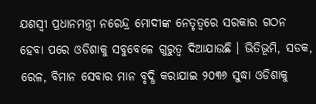ଯଶସ୍ୱୀ ପ୍ରଧାନମନ୍ତ୍ରୀ ନରେନ୍ଦ୍ର ମୋଦୀଙ୍କ ନେତୃତ୍ୱରେ ସରକାର ଗଠନ ହେବା ପରେ ଓଡିଶାକୁ ସବୁବେଳେ ଗୁରୁତ୍ୱ ଦିଆଯାଉଛି । ଭିତିଭୂମି, ସଡକ, ରେଳ, ବିମାନ ସେବାର ମାନ ବୃଦ୍ଧି କରାଯାଇ ୨୦୩୬ ସୁଦ୍ଧା ଓଡିଶାକୁ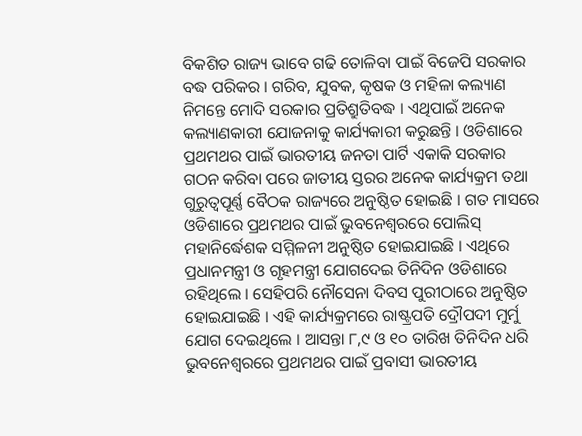ବିକଶିତ ରାଜ୍ୟ ଭାବେ ଗଢି ତୋଳିବା ପାଇଁ ବିଜେପି ସରକାର ବଦ୍ଧ ପରିକର । ଗରିବ, ଯୁବକ, କୃଷକ ଓ ମହିଳା କଲ୍ୟାଣ ନିମନ୍ତେ ମୋଦି ସରକାର ପ୍ରତିଶ୍ରୁତିବଦ୍ଧ । ଏଥିପାଇଁ ଅନେକ କଲ୍ୟାଣକାରୀ ଯୋଜନାକୁ କାର୍ଯ୍ୟକାରୀ କରୁଛନ୍ତି । ଓଡିଶାରେ ପ୍ରଥମଥର ପାଇଁ ଭାରତୀୟ ଜନତା ପାର୍ଟି ଏକାକି ସରକାର ଗଠନ କରିବା ପରେ ଜାତୀୟ ସ୍ତରର ଅନେକ କାର୍ଯ୍ୟକ୍ରମ ତଥା ଗୁରୁତ୍ୱପୂର୍ଣ୍ଣ ବୈଠକ ରାଜ୍ୟରେ ଅନୁଷ୍ଠିତ ହୋଇଛି । ଗତ ମାସରେ ଓଡିଶାରେ ପ୍ରଥମଥର ପାଇଁ ଭୁବନେଶ୍ୱରରେ ପୋଲିସ୍ ମହାନିର୍ଦ୍ଧେଶକ ସମ୍ମିଳନୀ ଅନୁଷ୍ଠିତ ହୋଇଯାଇଛି । ଏଥିରେ ପ୍ରଧାନମନ୍ତ୍ରୀ ଓ ଗୃହମନ୍ତ୍ରୀ ଯୋଗଦେଇ ତିନିଦିନ ଓଡିଶାରେ ରହିଥିଲେ । ସେହିପରି ନୌସେନା ଦିବସ ପୁରୀଠାରେ ଅନୁଷ୍ଠିତ ହୋଇଯାଇଛି । ଏହି କାର୍ଯ୍ୟକ୍ରମରେ ରାଷ୍ଟ୍ରପତି ଦ୍ରୌପଦୀ ମୁର୍ମୁ ଯୋଗ ଦେଇଥିଲେ । ଆସନ୍ତା ୮,୯ ଓ ୧୦ ତାରିଖ ତିନିଦିନ ଧରି ଭୁବନେଶ୍ୱରରେ ପ୍ରଥମଥର ପାଇଁ ପ୍ରବାସୀ ଭାରତୀୟ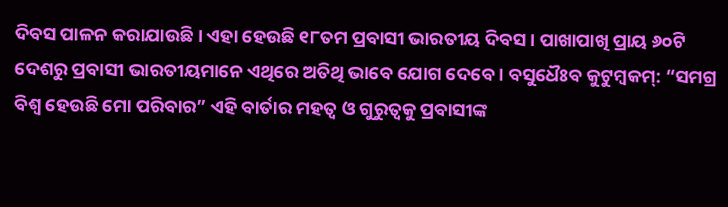ଦିବସ ପାଳନ କରାଯାଉଛି । ଏହା ହେଉଛି ୧୮ତମ ପ୍ରବାସୀ ଭାରତୀୟ ଦିବସ । ପାଖାପାଖି ପ୍ରାୟ ୬୦ଟି ଦେଶରୁ ପ୍ରବାସୀ ଭାରତୀୟମାନେ ଏଥିରେ ଅତିଥି ଭାବେ ଯୋଗ ଦେବେ । ବସୁଧୈଃବ କୁଟୁମ୍ବକମ୍: “ସମଗ୍ର ବିଶ୍ୱ ହେଉଛି ମୋ ପରିବାର” ଏହି ବାର୍ତାର ମହତ୍ୱ ଓ ଗୁରୁତ୍ୱକୁ ପ୍ରବାସୀଙ୍କ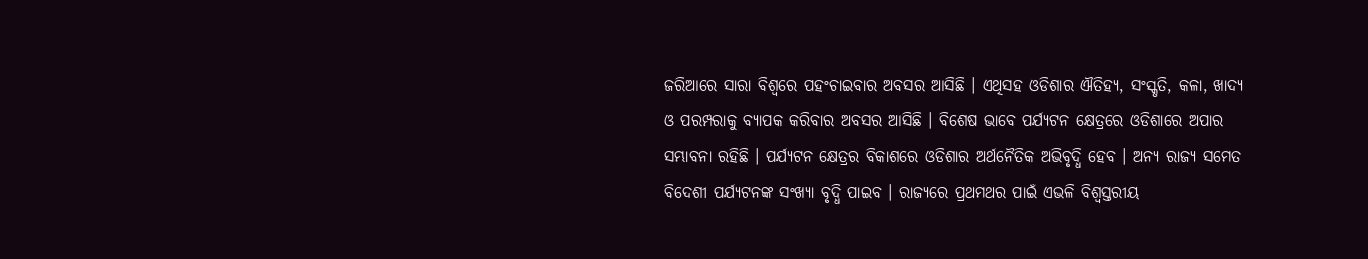ଜରିଆରେ ସାରା ବିଶ୍ୱରେ ପହଂଚାଇବାର ଅବସର ଆସିଛି । ଏଥିସହ ଓଡିଶାର ଐତିହ୍ୟ, ସଂସ୍କୃତି, କଳା, ଖାଦ୍ୟ ଓ ପରମ୍ପରାକୁ ବ୍ୟାପକ କରିବାର ଅବସର ଆସିଛି । ବିଶେଷ ଭାବେ ପର୍ଯ୍ୟଟନ କ୍ଷେତ୍ରରେ ଓଡିଶାରେ ଅପାର ସମ୍ଭାବନା ରହିଛି । ପର୍ଯ୍ୟଟନ କ୍ଷେତ୍ରର ବିକାଶରେ ଓଡିଶାର ଅର୍ଥନୈତିକ ଅଭିବୃଦ୍ଧି ହେବ । ଅନ୍ୟ ରାଜ୍ୟ ସମେତ ବିଦେଶୀ ପର୍ଯ୍ୟଟନଙ୍କ ସଂଖ୍ୟା ବୃଦ୍ଧି ପାଇବ । ରାଜ୍ୟରେ ପ୍ରଥମଥର ପାଇଁ ଏଭଳି ବିଶ୍ୱସ୍ତରୀୟ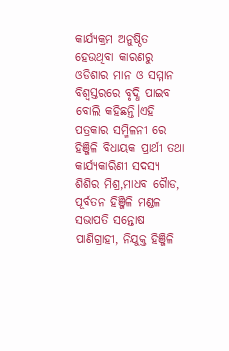କାର୍ଯ୍ୟକ୍ରମ ଅନୁଷ୍ଠିତ ହେଉଥିବା କାରଣରୁ ଓଡିଶାର ମାନ ଓ ସମ୍ମାନ ବିଶ୍ୱସ୍ତରରେ ବୃଦ୍ଧି ପାଇବ ବୋଲି କହିଛନ୍ତି।ଏହି ପତ୍ରକାର ସମ୍ମିଳନୀ ରେ ହିଞ୍ଜିଳି ବିଧାୟକ ପ୍ରାର୍ଥୀ ତଥା କାର୍ଯ୍ୟକାରିଣୀ ସଦସ୍ୟ ଶିଶିର ମିଶ୍ର,ମାଧବ ଗୈାଡ, ପୂର୍ବତନ ହିଞ୍ଜିଳି ମଣ୍ଡଳ ସଭାପତି ସନ୍ତୋଷ ପାଣିଗ୍ରାହୀ, ନିଯୁକ୍ତ ହିଞ୍ଜିଳି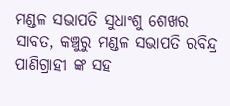ମଣ୍ଡଳ ସଭାପତି ସୁଧାଂଶୁ ଶେଖର ସାବତ, କଞ୍ଚୁରୁ ମଣ୍ଡଳ ସଭାପତି ରବିନ୍ଦ୍ର ପାଣିଗ୍ରାହୀ ଙ୍କ ସହ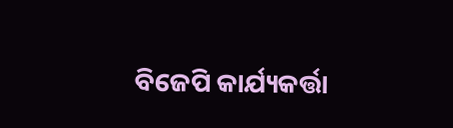ବିଜେପି କାର୍ଯ୍ୟକର୍ତ୍ତା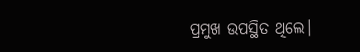ପ୍ରମୁଖ ଉପସ୍ଥିତ ଥିଲେ।